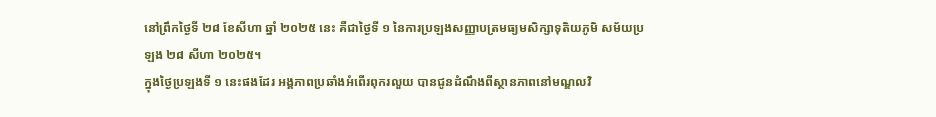នៅព្រឹកថ្ងៃទី ២៨ ខែសីហា ឆ្នាំ ២០២៥ នេះ គឺជាថ្ងៃទី ១ នៃការប្រឡងសញ្ញាបត្រមធ្យមសិក្សាទុតិយភូមិ សម័យប្រឡង ២៨ សីហា ២០២៥។
ក្នុងថ្ងៃប្រឡងទី ១ នេះផងដែរ អង្គភាពប្រឆាំងអំពើរពុករលួយ បានជូនដំណឹងពីស្ថានភាពនៅមណ្ឌលវិ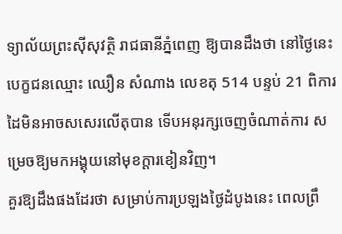ទ្យាល័យព្រះស៊ីសុវត្ថិ រាជធានីភ្នំពេញ ឱ្យបានដឹងថា នៅថ្ងៃនេះ បេក្ខជនឈ្មោះ ឈឿន សំណាង លេខតុ 514 បន្ទប់ 21 ពិការដៃមិនអាចសសេរលើតុបាន ទើបអនុរក្សចេញចំណាត់ការ សម្រេចឱ្យមកអង្គុយនៅមុខក្ដារខៀនវិញ។
គួរឱ្យដឹងផងដែរថា សម្រាប់ការប្រឡងថ្ងៃដំបូងនេះ ពេលព្រឹ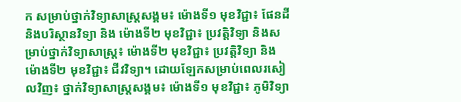ក សម្រាប់ថ្នាក់វិទ្យាសាស្ត្រសង្គម៖ ម៉ោងទី១ មុខវិជ្ជា៖ ផែនដី និងបរិស្ថានវិទ្យា និង ម៉ោងទី២ មុខវិជ្ជា៖ ប្រវត្តិវិទ្យា និងសម្រាប់ថ្នាក់វិទ្យាសាស្ត្រ៖ ម៉ោងទី២ មុខវិជ្ជា៖ ប្រវត្តិវិទ្យា និង ម៉ោងទី២ មុខវិជ្ជា៖ ជីវវិទ្យា។ ដោយឡែកសម្រាប់ពេលរសៀលវិញ៖ ថ្នាក់វិទ្យាសាស្ត្រសង្គម៖ ម៉ោងទី១ មុខវិជ្ជា៖ ភូមិវិទ្យា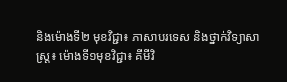និងម៉ោងទី២ មុខវិជ្ជា៖ ភាសាបរទេស និងថ្នាក់វិទ្យាសាស្ត្រ៖ ម៉ោងទី១មុខវិជ្ជា៖ គីមីវិ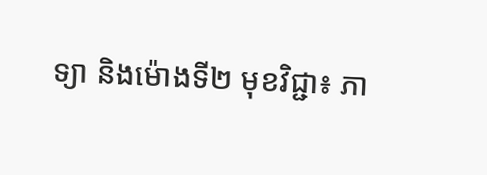ទ្យា និងម៉ោងទី២ មុខវិជ្ជា៖ ភា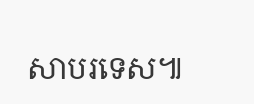សាបរទេស៕